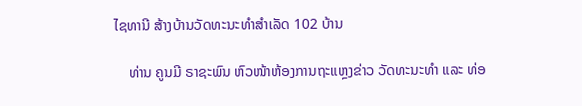ໄຊທານີ ສ້າງບ້ານວັດທະນະທໍາສໍາເລັດ 102 ບ້ານ

    ທ່ານ ຄູນມີ ຣາຊະພົນ ຫົວໜ້າຫ້ອງການຖະແຫຼງຂ່າວ ວັດທະນະທໍາ ແລະ ທ່ອ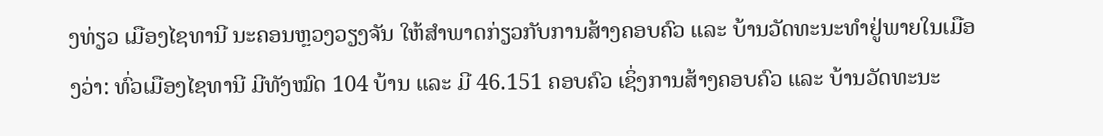ງທ່ຽວ ເມືອງໄຊທານີ ນະຄອນຫຼວງວຽງຈັນ ໃຫ້ສໍາພາດກ່ຽວກັບການສ້າງຄອບຄົວ ແລະ ບ້ານວັດທະນະທໍາຢູ່ພາຍໃນເມືອງວ່າ: ທົ່ວເມືອງໄຊທານີ ມີທັງໝົດ 104 ບ້ານ ແລະ ມີ 46.151 ຄອບຄົວ ເຊິ່ງການສ້າງຄອບຄົວ ແລະ ບ້ານວັດທະນະ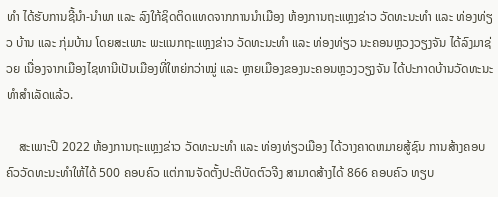ທໍາ ໄດ້ຮັບການຊີ້ນໍາ-ນໍາພາ ແລະ ລົງໃກ້ຊິດຕິດແທດຈາກການນໍາເມືອງ ຫ້ອງການຖະແຫຼງຂ່າວ ວັດທະນະທໍາ ແລະ ທ່ອງທ່ຽວ ບ້ານ ແລະ ກຸ່ມບ້ານ ໂດຍສະເພາະ ພະແນກຖະແຫຼງຂ່າວ ວັດທະນະທໍາ ແລະ ທ່ອງທ່ຽວ ນະຄອນຫຼວງວຽງຈັນ ໄດ້ລົງມາຊ່ວຍ ເນື່ອງຈາກເມືອງໄຊທານີເປັນເມືອງທີ່ໃຫຍ່ກວ່າໝູ່ ແລະ ຫຼາຍເມືອງຂອງນະຄອນຫຼວງວຽງຈັນ ໄດ້ປະກາດບ້ານວັດທະນະທໍາສໍາເລັດແລ້ວ.

    ສະເພາະປີ 2022 ຫ້ອງການຖະແຫຼງຂ່າວ ວັດທະນະທໍາ ແລະ ທ່ອງທ່ຽວເມືອງ ໄດ້ວາງຄາດຫມາຍສູ້ຊົນ ການສ້າງຄອບຄົວວັດທະນະທໍາໃຫ້ໄດ້ 500 ຄອບຄົວ ແຕ່ການຈັດຕັ້ງປະຕິບັດຕົວຈີງ ສາມາດສ້າງໄດ້ 866 ຄອບຄົວ ທຽບ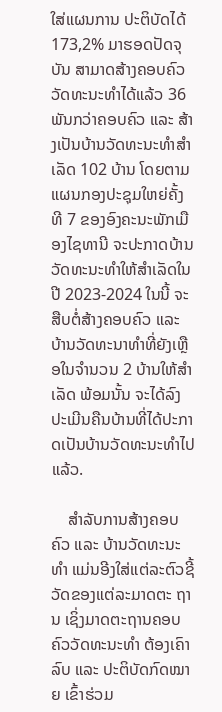ໃສ່ແຜນການ ປະຕິບັດໄດ້ 173,2% ມາຮອດປັດຈຸບັນ ສາມາດສ້າງຄອບຄົວວັດທະນະທໍາໄດ້ແລ້ວ 36 ພັນກວ່າຄອບຄົວ ແລະ ສ້າງເປັນບ້ານວັດທະນະທໍາສໍາເລັດ 102 ບ້ານ ໂດຍຕາມແຜນກອງປະຊຸມໃຫຍ່ຄັ້ງທີ 7 ຂອງອົງຄະນະພັກເມືອງໄຊທານີ ຈະປະກາດບ້ານວັດທະນະທໍາໃຫ້ສໍາເລັດໃນປີ 2023-2024 ໃນນີ້ ຈະສືບຕໍ່ສ້າງຄອບຄົວ ແລະ ບ້ານວັດທະນາທໍາທີ່ຍັງເຫຼືອໃນຈໍານວນ 2 ບ້ານໃຫ້ສໍາເລັດ ພ້ອມນັ້ນ ຈະໄດ້ລົງປະເມີນຄືນບ້ານທີ່ໄດ້ປະກາດເປັນບ້ານວັດທະນະທໍາໄປແລ້ວ.

    ສໍາລັບການສ້າງຄອບຄົວ ແລະ ບ້ານວັດທະນະທໍາ ແມ່ນອີງໃສ່ແຕ່ລະຕົວຊີ້ວັດຂອງແຕ່ລະມາດຕະ ຖານ ເຊິ່ງມາດຕະຖານຄອບຄົວວັດທະນະທໍາ ຕ້ອງເຄົາລົບ ແລະ ປະຕິບັດກົດໝາຍ ເຂົ້າຮ່ວມ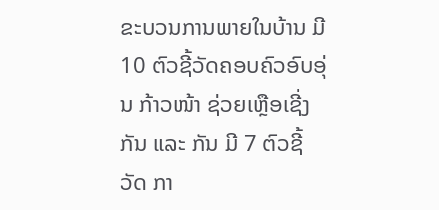ຂະບວນການພາຍໃນບ້ານ ມີ 10 ຕົວຊີ້ວັດຄອບຄົວອົບອຸ່ນ ກ້າວໜ້າ ຊ່ວຍເຫຼືອເຊີ່ງກັນ ແລະ ກັນ ມີ 7 ຕົວຊີ້ວັດ ກາ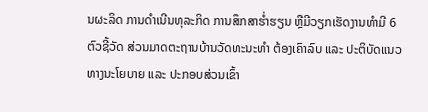ນຜະລິດ ການດໍາເນີນທຸລະກິດ ການສຶກສາຮໍ່າຮຽນ ຫຼືມີວຽກເຮັດງານທໍາມີ 6 ຕົວຊີ້ວັດ ສ່ວນມາດຕະຖານບ້ານວັດທະນະທໍາ ຕ້ອງເຄົາລົບ ແລະ ປະຕິບັດແນວທາງນະໂຍບາຍ ແລະ ປະກອບສ່ວນເຂົ້າ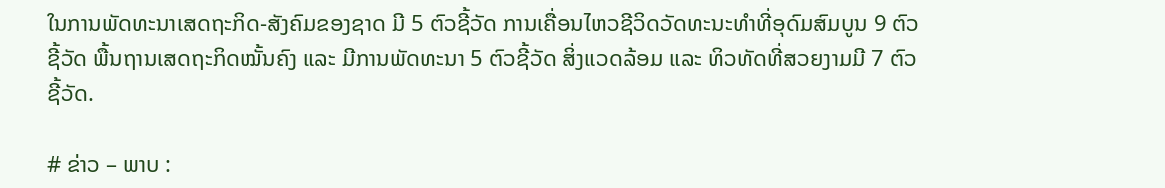ໃນການພັດທະນາເສດຖະກິດ-ສັງຄົມຂອງຊາດ ມີ 5 ຕົວຊີ້ວັດ ການເຄື່ອນໄຫວຊີວິດວັດທະນະທໍາທີ່ອຸດົມສົມບູນ 9 ຕົວຊີ້ວັດ ພື້ນຖານເສດຖະກິດໝັ້ນຄົງ ແລະ ມີການພັດທະນາ 5 ຕົວຊີ້ວັດ ສິ່ງແວດລ້ອມ ແລະ ທິວທັດທີ່ສວຍງາມມີ 7 ຕົວຊີ້ວັດ.

# ຂ່າວ – ພາບ :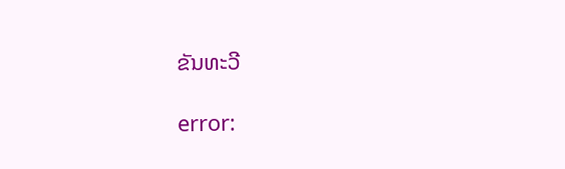ຂັນທະວີ

error: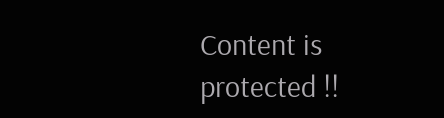Content is protected !!